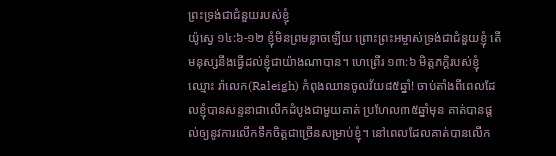ព្រះទ្រង់ជាជំនួយរបស់ខ្ញុំ
យ៉ូស្វេ ១៤:៦-១២ ខ្ញុំមិនព្រមខ្លាចឡើយ ព្រោះព្រះអម្ចាស់ទ្រង់ជាជំនួយខ្ញុំ តើមនុស្សនឹងធ្វើដល់ខ្ញុំជាយ៉ាងណាបាន។ ហេព្រើរ ១៣:៦ មិត្តភក្តិរបស់ខ្ញុំឈ្មោះ រ៉ាលេក(Raleigh) កំពុងឈានចូលវ័យ៨៥ឆ្នាំ! ចាប់តាំងពីពេលដែលខ្ញុំបានសន្ទនាជាលើកដំបូងជាមួយគាត់ ប្រហែល៣៥ឆ្នាំមុន គាត់បានផ្តល់ឲ្យនូវការលើកទឹកចិត្តជាច្រើនសម្រាប់ខ្ញុំ។ នៅពេលដែលគាត់បានលើក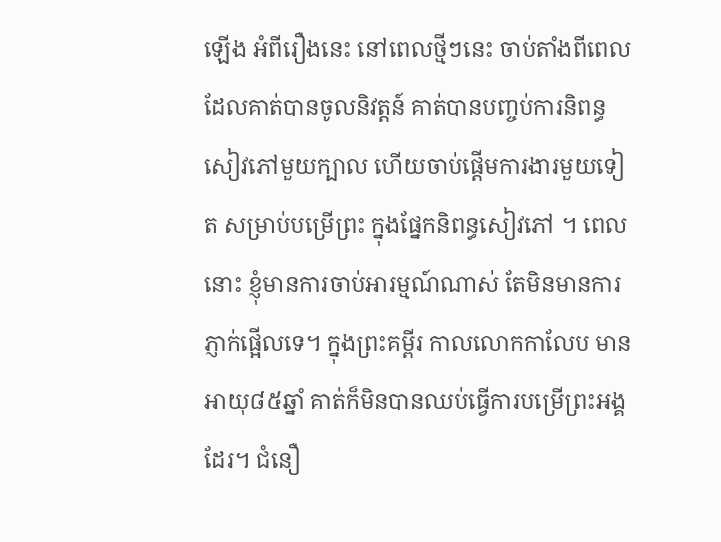ឡើង អំពីរឿងនេះ នៅពេលថ្មីៗនេះ ចាប់តាំងពីពេលដែលគាត់បានចូលនិវត្តន៍ គាត់បានបញ្ចប់ការនិពន្ធសៀវភៅមួយក្បាល ហើយចាប់ផ្តើមការងារមួយទៀត សម្រាប់បម្រើព្រះ ក្នុងផ្នែកនិពន្ធសៀវភៅ ។ ពេលនោះ ខ្ញុំមានការចាប់អារម្មណ៍ណាស់ តែមិនមានការភ្ញាក់ផ្អើលទេ។ ក្នុងព្រះគម្ពីរ កាលលោកកាលែប មានអាយុ៨៥ឆ្នាំ គាត់ក៏មិនបានឈប់ធ្វើការបម្រើព្រះអង្គដែរ។ ជំនឿ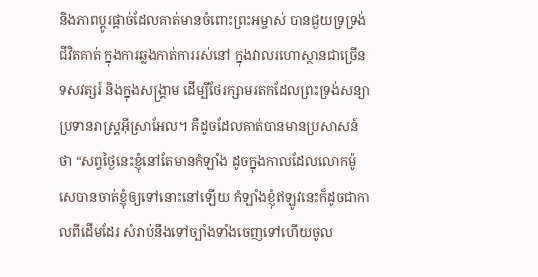និងភាពប្តូរផ្តាច់ដែលគាត់មានចំពោះព្រះអម្ចាស់ បានជួយទ្រទ្រង់ជីវិតគាត់ ក្នុងការឆ្លងកាត់ការរស់នៅ ក្នុងវាលរហោស្ថានជាច្រើនទសវត្សរ៍ និងក្នុងសង្គ្រាម ដើម្បីថែរក្សាមរតកដែលព្រះទ្រង់សន្យាប្រទានរាស្រ្តអ៊ីស្រាអែល។ គឺដូចដែលគាត់បានមានប្រសាសន៍ថា “សព្វថ្ងៃនេះខ្ញុំនៅតែមានកំឡាំង ដូចក្នុងកាលដែលលោកម៉ូសេបានចាត់ខ្ញុំឲ្យទៅនោះនៅឡើយ កំឡាំងខ្ញុំឥឡូវនេះក៏ដូចជាកាលពីដើមដែរ សំរាប់នឹងទៅច្បាំងទាំងចេញទៅហើយចូល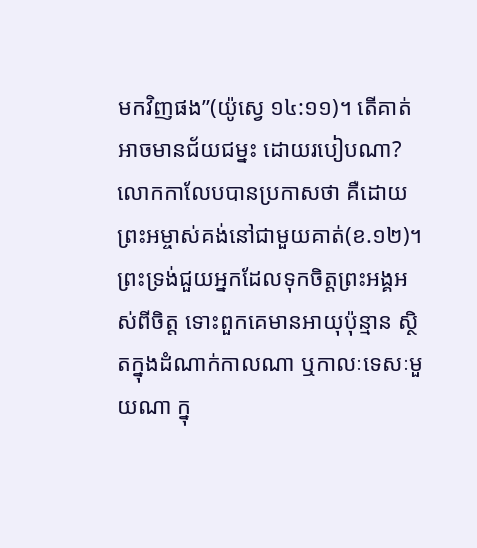មកវិញផង”(យ៉ូស្វេ ១៤:១១)។ តើគាត់អាចមានជ័យជម្នះ ដោយរបៀបណា? លោកកាលែបបានប្រកាសថា គឺដោយព្រះអម្ចាស់គង់នៅជាមួយគាត់(ខ.១២)។ ព្រះទ្រង់ជួយអ្នកដែលទុកចិត្តព្រះអង្គអស់ពីចិត្ត ទោះពួកគេមានអាយុប៉ុន្មាន ស្ថិតក្នុងដំណាក់កាលណា ឬកាលៈទេសៈមួយណា ក្នុ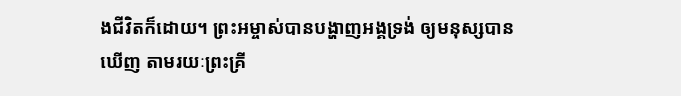ងជីវិតក៏ដោយ។ ព្រះអម្ចាស់បានបង្ហាញអង្គទ្រង់ ឲ្យមនុស្សបានឃើញ តាមរយៈព្រះគ្រី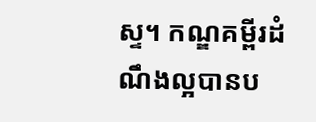ស្ទ។ កណ្ឌគម្ពីរដំណឹងល្អបានប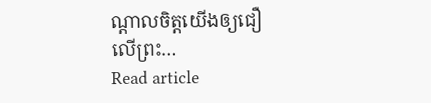ណ្តាលចិត្តយើងឲ្យជឿលើព្រះ…
Read article